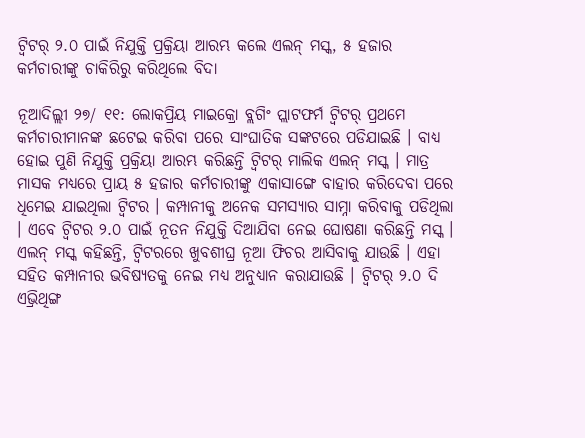ଟ୍ବିଟର୍ ୨.୦ ପାଇଁ ନିଯୁକ୍ତି ପ୍ରକ୍ରିୟା ଆରମ୍ଭ କଲେ ଏଲନ୍ ମସ୍କ, ୫ ହଜାର କର୍ମଚାରୀଙ୍କୁ ଚାକିରିରୁ କରିଥିଲେ ବିଦା

ନୂଆଦିଲ୍ଲୀ ୨୭/ ୧୧: ଲୋକପ୍ରିୟ ମାଇକ୍ରୋ ବ୍ଲଗିଂ ପ୍ଲାଟଫର୍ମ ଟ୍ବିଟର୍ ପ୍ରଥମେ କର୍ମଚାରୀମାନଙ୍କ ଛଟେଇ କରିବା ପରେ ସାଂଘାତିକ ସଙ୍କଟରେ ପଡିଯାଇଛି । ବାଧ୍ୟ ହୋଇ ପୁଣି ନିଯୁକ୍ତି ପ୍ରକ୍ରିୟା ଆରମ୍ଭ କରିଛନ୍ତି ଟ୍ବିଟର୍ ମାଲିକ ଏଲନ୍ ମସ୍କ । ମାତ୍ର ମାସକ ମଧ୍ୟରେ ପ୍ରାୟ ୫ ହଜାର କର୍ମଚାରୀଙ୍କୁ ଏକାସାଙ୍ଗେ ବାହାର କରିଦେବା ପରେ ଧିମେଇ ଯାଇଥିଲା ଟ୍ବିଟର । କମ୍ପାନୀକୁ ଅନେକ ସମସ୍ୟାର ସାମ୍ନା କରିବାକୁ ପଡିଥିଲା । ଏବେ ଟ୍ବିଟର ୨.୦ ପାଇଁ ନୂତନ ନିଯୁକ୍ତି ଦିଆଯିବା ନେଇ ଘୋଷଣା କରିଛନ୍ତି ମସ୍କ ।
ଏଲନ୍ ମସ୍କ କହିଛନ୍ତି, ଟ୍ବିଟରରେ ଖୁବଶୀଘ୍ର ନୂଆ ଫିଚର ଆସିବାକୁ ଯାଉଛି । ଏହା ସହିତ କମ୍ପାନୀର ଭବିଷ୍ୟତକୁ ନେଇ ମଧ୍ୟ ଅନୁଧ୍ୟାନ କରାଯାଉଛି । ଟ୍ବିଟର୍ ୨.୦ ଦି ଏଭ୍ରିଥିଙ୍ଗ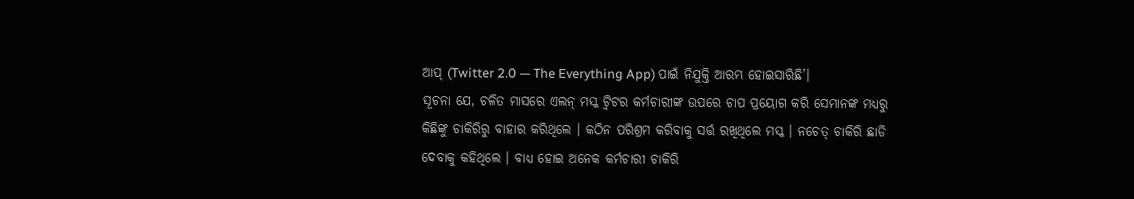ଆପ୍ (Twitter 2.0 — The Everything App) ପାଇଁ ନିଯୁକ୍ତି ଆରମ୍ଭ ହୋଇସାରିଛି’।
ସୂଚନା ଯେ, ଚଳିତ ମାସରେ ଏଲନ୍ ମସ୍କ ଟ୍ବିଟର କର୍ମଚାରୀଙ୍କ ଉପରେ ଚାପ ପ୍ରୟୋଗ କରି ସେମାନଙ୍କ ମଧ୍ୟରୁ କିଛିଙ୍କୁ ଚାକିରିରୁ ବାହାର କରିଥିଲେ । କଠିନ ପରିଶ୍ରମ କରିବାକୁ ସର୍ତ୍ତ ରଖିଥିଲେ ମସ୍କ । ନଚେତ୍ ଚାକିରି ଛାଡି ଦେବାକୁ କହିଥିଲେ । ବାଧ୍ୟ ହୋଇ ଅନେକ କର୍ମଚାରୀ ଚାକିରି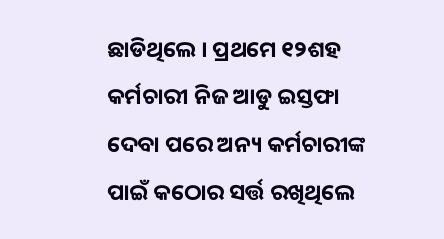ଛାଡିଥିଲେ । ପ୍ରଥମେ ୧୨ଶହ କର୍ମଚାରୀ ନିଜ ଆଡୁ ଇସ୍ତଫା ଦେବା ପରେ ଅନ୍ୟ କର୍ମଚାରୀଙ୍କ ପାଇଁ କଠୋର ସର୍ତ୍ତ ରଖିଥିଲେ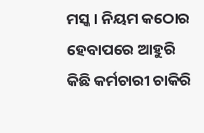ମସ୍କ । ନିୟମ କଠୋର ହେବାପରେ ଆହୁରି କିଛି କର୍ମଚାରୀ ଚାକିରି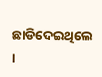ଛାଡିଦେଇଥିଲେ ।